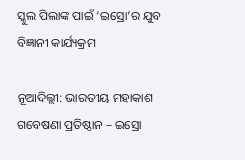ସ୍କୁଲ ପିଲାଙ୍କ ପାଇଁ ‘ଇସ୍ରୋ’ର ଯୁବ ବିଜ୍ଞାନୀ କାର୍ଯ୍ୟକ୍ରମ

ନୂଆଦିଲ୍ଲୀ: ଭାରତୀୟ ମହାକାଶ ଗବେଷଣା ପ୍ରତିଷ୍ଠାନ – ଇସ୍ରୋ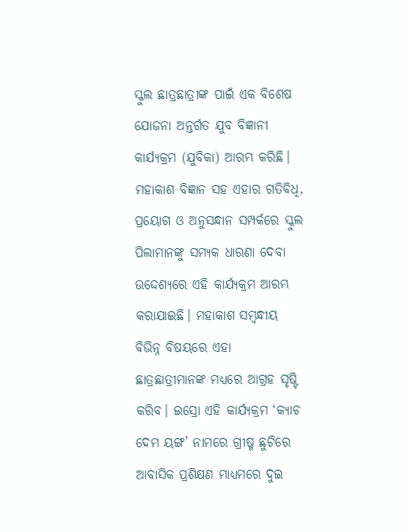ସ୍କୁଲ ଛାତ୍ରଛାତ୍ରୀଙ୍କ ପାଇଁ ଏକ ବିଶେଷ ଯୋଜନା ଅନ୍ତର୍ଗତ ଯୁବ ବିଜ୍ଞାନୀ କାର୍ଯ୍ୟକ୍ରମ (ଯୁବିକା) ଆରମ୍ଭ କରିଛି। ମହାକାଶ ବିଜ୍ଞାନ ସହ ଏହାର ଗତିବିଧି, ପ୍ରୟୋଗ ଓ ଅନୁସନ୍ଧାନ ସମ୍ପର୍କରେ ସ୍କୁଲ ପିଲାମାନଙ୍କୁ ସମ୍ୟକ ଧାରଣା ଦେବା ଉଦ୍ଦେଶ୍ୟରେ ଏହି କାର୍ଯ୍ୟକ୍ରମ ଆରମ୍ଭ କରାଯାଇଛି। ମହାକାଶ ସମ୍ବନ୍ଧୀୟ ବିଭିନ୍ନ ବିଷୟରେ ଏହା ଛାତ୍ରଛାତ୍ରୀମାନଙ୍କ ମଧ୍ୟରେ ଆଗ୍ରହ ସୃଷ୍ଟି କରିବ। ଇସ୍ରୋ ଏହି କାର୍ଯ୍ୟକ୍ରମ ‘କ୍ୟାଚ ଦେମ ୟଙ୍ଗ’ ନାମରେ ଗ୍ରୀଷ୍ମ ଛୁଟିରେ ଆବାସିକ ପ୍ରଶିକ୍ଷଣ ମାଧ୍ୟମରେ ଦୁଇ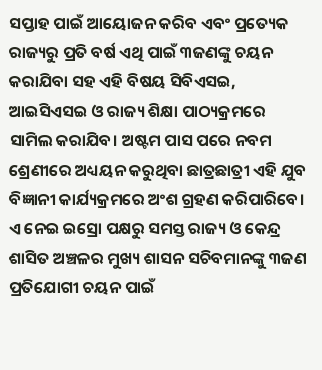ସପ୍ତାହ ପାଇଁ ଆୟୋଜନ କରିବ ଏବଂ ପ୍ରତ୍ୟେକ ରାଜ୍ୟରୁ ପ୍ରତି ବର୍ଷ ଏଥି ପାଇଁ ୩ଜଣଙ୍କୁ ଚୟନ କରାଯିବା ସହ ଏହି ବିଷୟ ସିବିଏସଇ, ଆଇସିଏସଇ ଓ ରାଜ୍ୟ ଶିକ୍ଷା ପାଠ୍ୟକ୍ରମରେ ସାମିଲ କରାଯିବ। ଅଷ୍ଟମ ପାସ ପରେ ନବମ ଶ୍ରେଣୀରେ ଅଧ୍ୟୟନ କରୁଥିବା ଛାତ୍ରଛାତ୍ରୀ ଏହି ଯୁବ ବିଜ୍ଞାନୀ କାର୍ଯ୍ୟକ୍ରମରେ ଅଂଶ ଗ୍ରହଣ କରିପାରିବେ। ଏ ନେଇ ଇସ୍ରୋ ପକ୍ଷରୁ ସମସ୍ତ ରାଜ୍ୟ ଓ କେନ୍ଦ୍ର ଶାସିତ ଅଞ୍ଚଳର ମୁଖ୍ୟ ଶାସନ ସଚିବମାନଙ୍କୁ ୩ଜଣ ପ୍ରତିଯୋଗୀ ଚୟନ ପାଇଁ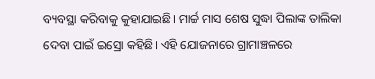ବ୍ୟବସ୍ଥା କରିବାକୁ କୁହାଯାଇଛି। ମାର୍ଚ୍ଚ ମାସ ଶେଷ ସୁଦ୍ଧା ପିଲାଙ୍କ ତାଲିକା ଦେବା ପାଇଁ ଇସ୍ରୋ କହିଛି। ଏହି ଯୋଜନାରେ ଗ୍ରାମାଞ୍ଚଳରେ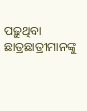ପଢ଼ୁଥିବା ଛାତ୍ରଛାତ୍ରୀମାନଙ୍କୁ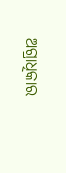ଅଗ୍ରାଧିକାର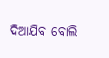ଦିଆଯିବ ବୋଲି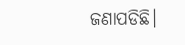ଜଣାପଡିଛି।